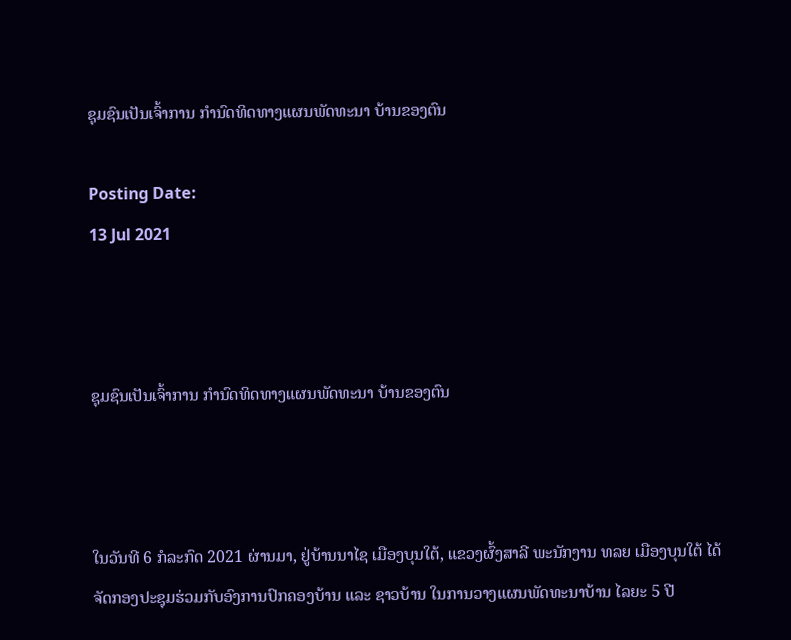ຊຸມຊົນເປັນເຈົ້າການ ກຳນົດທິດທາງແຜນພັດທະນາ ບ້ານຂອງຕົນ

Posting Date:
13 Jul 2021



ຊຸມຊົນເປັນເຈົ້າການ ກຳນົດທິດທາງແຜນພັດທະນາ ບ້ານຂອງຕົນ



ໃນວັນທີ 6 ກໍລະກົດ 2021 ຜ່ານມາ, ຢູ່ບ້ານນາໄຊ ເມືອງບຸນໃຕ້, ແຂວງຜົ້ງສາລີ ພະນັກງານ ທລຍ ເມືອງບຸນໃຕ້ ໄດ້ຈັດກອງປະຊຸມຮ່ວມກັບອົງການປົກຄອງບ້ານ ແລະ ຊາວບ້ານ ໃນການວາງແຜນພັດທະນາບ້ານ ໄລຍະ 5 ປີ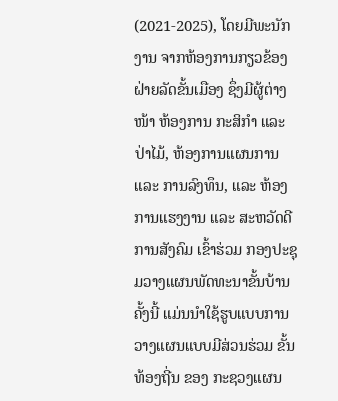(2021-2025), ໂດຍມີພະນັກງານ ຈາກຫ້ອງການກຽວຂ້ອງຝ່າຍລັດຂັ້ນເມືອງ ຊຶ່ງມີຜູ້ຕ່າງໜ້າ ຫ້ອງການ ກະສິກໍາ ແລະ ປ່າໄມ້, ຫ້ອງການແຜນການ ແລະ ການລົງທຶນ, ແລະ ຫ້ອງການແຮງງານ ແລະ ສະຫວັດດີການສັງຄົມ ເຂົ້າຮ່ວມ ກອງປະຊຸມວາງແຜນພັດທະນາຂັ້ນບ້ານຄັ້ງນີ້ ແມ່ນນໍາໃຊ້ຮູບແບບການວາງແຜນແບບມີສ່ວນຮ່ວມ ຂັ້ນທ້ອງຖີ່ນ ຂອງ ກະຊວງແຜນ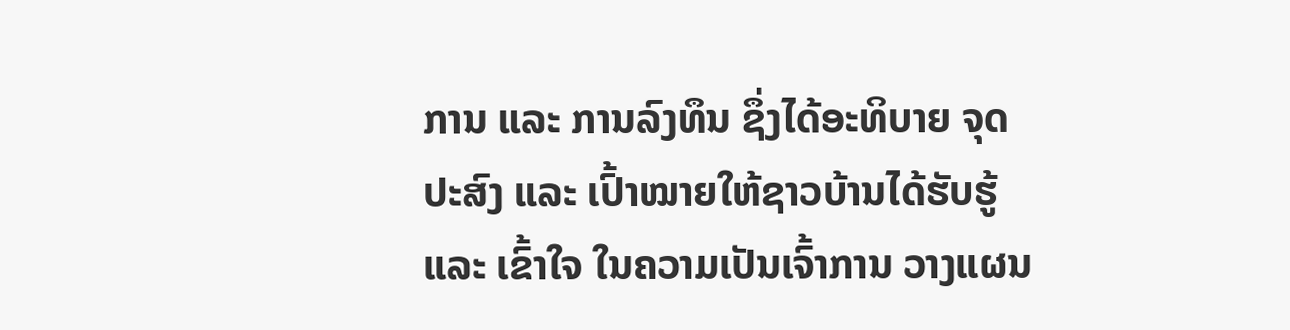ການ ແລະ ການລົງທຶນ ຊຶ່ງໄດ້ອະທິບາຍ ຈຸດປະສົງ ແລະ ເປົ້າໝາຍໃຫ້ຊາວບ້ານໄດ້ຮັບຮູ້ ແລະ ເຂົ້າໃຈ ໃນຄວາມເປັນເຈົ້າການ ວາງແຜນ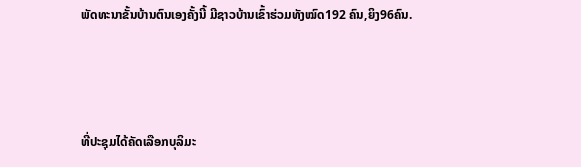ພັດທະນາຂັ້ນບ້ານຕົນເອງຄັ້ງນີ້ ມີຊາວບ້ານເຂົ້າຮ່ວມທັງໝົດ192 ຄົນ,ຍິງ96ຄົນ.



ທີ່ປະຊຸມໄດ້ຄັດເລືອກບຸລິມະ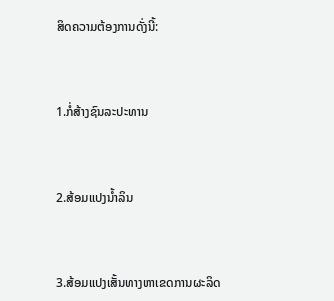ສິດຄວາມຕ້ອງການດັ່ງນີ້:



1.ກໍ່ສ້າງຊົນລະປະທານ



2.ສ້ອມແປງນໍ້າລິນ



3.ສ້ອມແປງເສັ້ນທາງຫາເຂດການຜະລິດ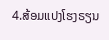4.ສ້ອມແປງໂຮງຣຽນ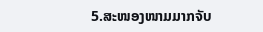5.ສະໜອງໜາມມາກຈັບ